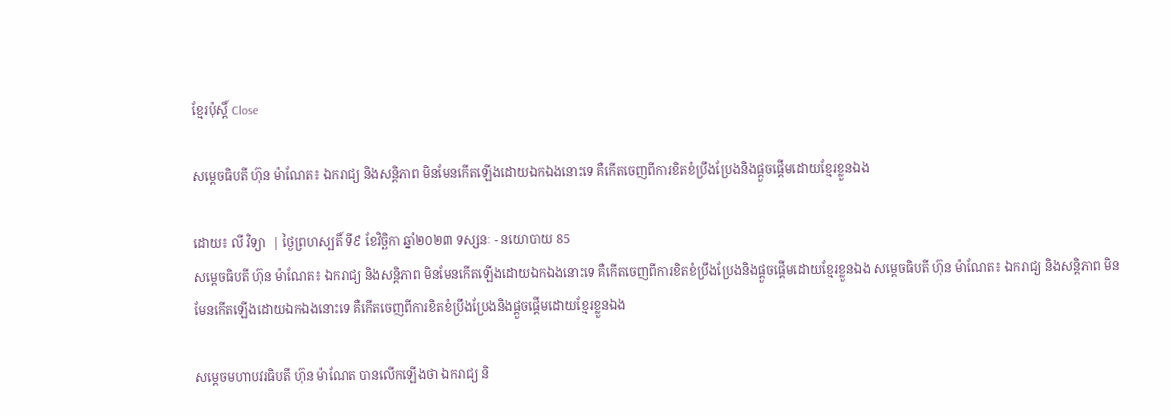ខ្មែរប៉ុស្ដិ៍ Close

សម្តេចធិបតី ហ៊ុន ម៉ាណែត៖ ឯករាជ្យ និងសន្តិភាព មិនមែនកើតឡើងដោយឯកឯងនោះទេ គឺកើតចេញពីការខិតខំប្រឹងប្រែងនិងផ្ដួចផ្ដើមដោយខ្មែរខ្លួនឯង

ដោយ៖ លី វិទ្យា  | ថ្ងៃព្រហស្បតិ៍ ទី៩ ខែវិច្ឆិកា ឆ្នាំ២០២៣ ទស្សនៈ - នយោបាយ 85
សម្តេចធិបតី ហ៊ុន ម៉ាណែត៖ ឯករាជ្យ និងសន្តិភាព មិនមែនកើតឡើងដោយឯកឯងនោះទេ គឺកើតចេញពីការខិតខំប្រឹងប្រែងនិងផ្ដួចផ្ដើមដោយខ្មែរខ្លួនឯង សម្តេចធិបតី ហ៊ុន ម៉ាណែត៖ ឯករាជ្យ និងសន្តិភាព មិនមែនកើតឡើងដោយឯកឯងនោះទេ គឺកើតចេញពីការខិតខំប្រឹងប្រែងនិងផ្ដួចផ្ដើមដោយខ្មែរខ្លួនឯង

សម្តេចមហាបវរធិបតី ហ៊ុន ម៉ាណែត បានលើកឡើងថា ឯករាជ្យ និ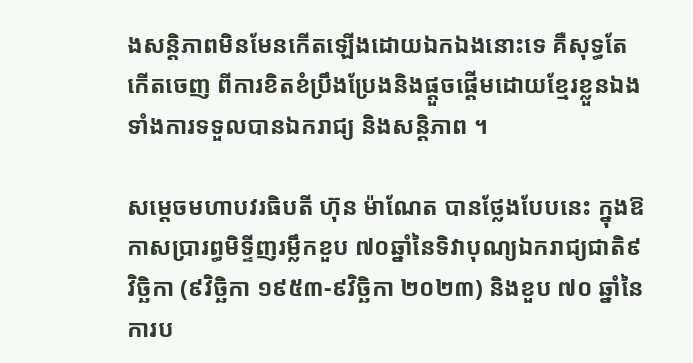ងសន្តិភាពមិនមែនកើតឡើងដោយឯកឯងនោះទេ គឺសុទ្ធតែកើតចេញ ពីការខិតខំប្រឹងប្រែងនិងផ្ដួចផ្ដើមដោយខ្មែរខ្លួនឯងទាំងការទទួលបានឯករាជ្យ និងសន្តិភាព ។

សម្តេចមហាបវរធិបតី ហ៊ុន ម៉ាណែត បានថ្លែងបែបនេះ ក្នុងឱកាសប្រារព្ធមិទ្ទីញរម្លឹកខួប ៧០ឆ្នាំនៃទិវាបុណ្យឯករាជ្យជាតិ៩វិច្ឆិកា (៩វិច្ឆិកា ១៩៥៣-៩វិច្ឆិកា ២០២៣) និងខួប ៧០ ឆ្នាំនៃការប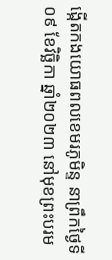ង្កើតកងយោធពលខេមរភូមិន្ទ នាព្រឹកថ្ងៃទី០៩ ខែវិច្ឆិកា ឆ្នាំ២០២៣ នៅមុខព្រះបរម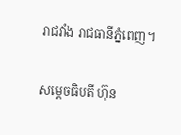រាជវាំង រាជធានីភ្នំពេញ។

សម្តេចធិបតី ហ៊ុន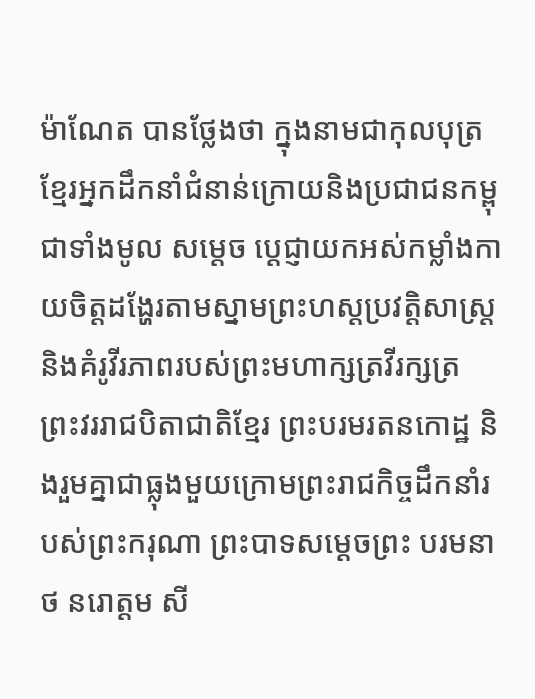ម៉ាណែត បានថ្លែងថា ក្នុងនាមជាកុលបុត្រខ្មែរអ្នកដឹកនាំជំនាន់ក្រោយនិងប្រជាជនកម្ពុជាទាំងមូល សម្តេច ប្ដេជ្ញាយកអស់កម្លាំងកាយចិត្តដង្ហែរតាមស្នាមព្រះហស្តប្រវត្តិសាស្ត្រ និងគំរូវីរភាពរបស់ព្រះមហាក្សត្រវីរក្សត្រ ព្រះវររាជបិតាជាតិខ្មែរ ព្រះបរមរតនកោដ្ឋ និងរួមគ្នាជាធ្លុងមួយក្រោមព្រះរាជកិច្ចដឹកនាំរបស់ព្រះករុណា ព្រះបាទសម្ដេចព្រះ បរមនាថ នរោត្តម សី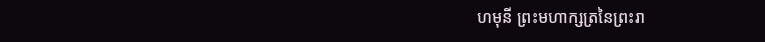ហមុនី ព្រះមហាក្សត្រនៃព្រះរា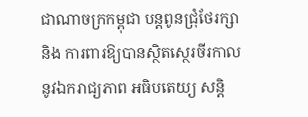ជាណាចក្រកម្ពុជា បន្តពូនជ្រុំថែរក្សា និង ការពារឱ្យបានស្ថិតស្ថេរចីរកាលនូវឯករាជ្យភាព អធិបតេយ្យ សន្តិ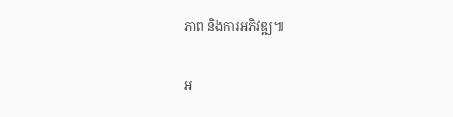ភាព និងការអភិវឌ្ឍ៕

អ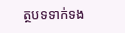ត្ថបទទាក់ទង